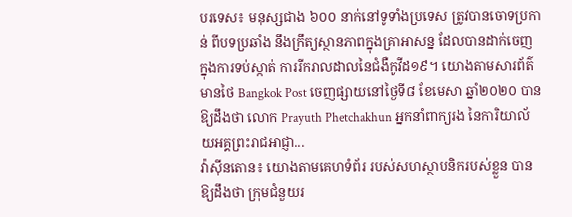បរទេស៖ មនុស្សជាង ៦០០ នាក់នៅទូទាំងប្រទេស ត្រូវបានចោទប្រកាន់ ពីបទប្រឆាំង នឹងក្រឹត្យស្ថានភាពក្នុងគ្រាអាសន្ន ដែលបានដាក់ចេញ ក្នុងការទប់ស្កាត់ ការរីករាលដាលនៃជំងឺកូវីដ១៩។ យោងតាមសារព័ត៌មានថៃ Bangkok Post ចេញផ្សាយនៅថ្ងៃទី៨ ខែមេសា ឆ្នាំ២០២០ បានឱ្យដឹងថា លោក Prayuth Phetchakhun អ្នកនាំពាក្យរង នៃការិយាល័យអគ្គព្រះរាជអាជ្ញា...
វ៉ាស៊ីនតោន៖ យោងតាមគេហទំព័រ របស់សហស្ថាបនិករបស់ខ្លួន បានឱ្យដឹងថា ក្រុមជំនួយរ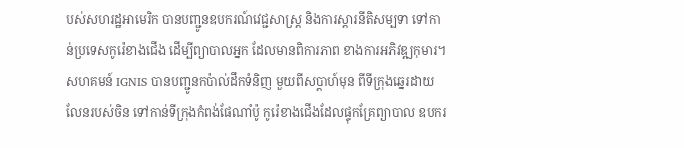បស់សហរដ្ឋអាមេរិក បានបញ្ជូនឧបករណ៍វេជ្ជសាស្រ្ត និងការស្តារនីតិសម្បទា ទៅកាន់ប្រទេសកូរ៉េខាងជើង ដើម្បីព្យាបាលអ្នក ដែលមានពិការភាព ខាងការអភិវឌ្ឍកុមារ។ សហគមន៍ IGNIS បានបញ្ជូនកប៉ាល់ដឹកទំនិញ មួយពីសប្តាហ៍មុន ពីទីក្រុងឆ្នេរដាយលែនរបស់ចិន ទៅកាន់ទីក្រុងកំពង់ផែណាំប៉ូ កូរ៉េខាងជើងដែលផ្ទុកគ្រែព្យាបាល ឧបករ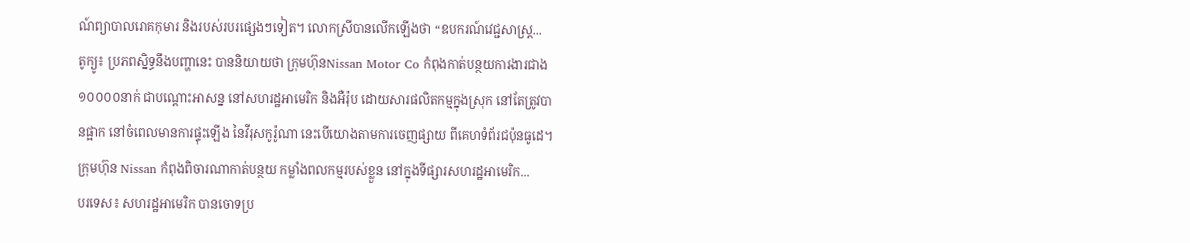ណ៍ព្យាបាលរោគកុមារ និងរបស់របរផ្សេងៗទៀត។ លោកស្រីបានលើកឡើងថា “ឧបករណ៍វេជ្ជសាស្រ្ត...
តូក្យូ៖ ប្រភពស្និទ្ធនឹងបញ្ហានេះ បាននិយាយថា ក្រុមហ៊ុនNissan Motor Co កំពុងកាត់បន្ថយការងារជាង ១០០០០នាក់ ជាបណ្តោះអាសន្ន នៅសហរដ្ឋអាមេរិក និងអឺរ៉ុប ដោយសារផលិតកម្មក្នុងស្រុក នៅតែត្រូវបានផ្អាក នៅចំពេលមានការផ្ទុះឡើង នៃវីរុសកូរ៉ូណា នេះបើយោងតាមការចេញផ្សាយ ពីគេហទំព័រជប៉ុនធូដេ។ ក្រុមហ៊ុន Nissan កំពុងពិចារណាកាត់បន្ថយ កម្លាំងពលកម្មរបស់ខ្លួន នៅក្នុងទីផ្សារសហរដ្ឋអាមេរិក...
បរទេស៖ សហរដ្ឋអាមេរិក បានចោទប្រ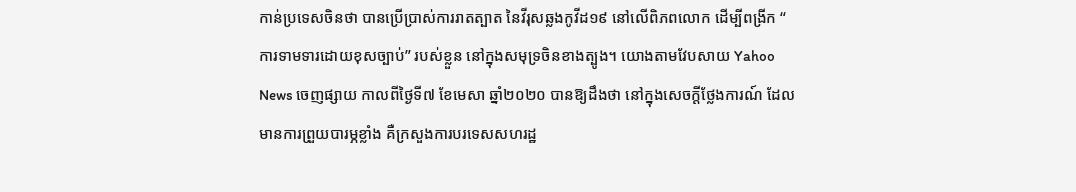កាន់ប្រទេសចិនថា បានប្រើប្រាស់ការរាតត្បាត នៃវីរុសឆ្លងកូវីដ១៩ នៅលើពិភពលោក ដើម្បីពង្រីក “ ការទាមទារដោយខុសច្បាប់” របស់ខ្លួន នៅក្នុងសមុទ្រចិនខាងត្បូង។ យោងតាមវែបសាយ Yahoo News ចេញផ្សាយ កាលពីថ្ងៃទី៧ ខែមេសា ឆ្នាំ២០២០ បានឱ្យដឹងថា នៅក្នុងសេចក្តីថ្លែងការណ៍ ដែលមានការព្រួយបារម្ភខ្លាំង គឺក្រសួងការបរទេសសហរដ្ឋ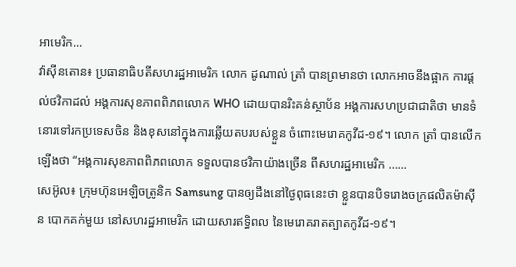អាមេរិក...
វ៉ាស៊ីនតោន៖ ប្រធានាធិបតីសហរដ្ឋអាមេរិក លោក ដូណាល់ ត្រាំ បានព្រមានថា លោកអាចនឹងផ្អាក ការផ្តល់ថវិកាដល់ អង្គការសុខភាពពិភពលោក WHO ដោយបានរិះគន់ស្ថាប័ន អង្គការសហប្រជាជាតិថា មានទំនោរទៅរកប្រទេសចិន និងខុសនៅក្នុងការឆ្លើយតបរបស់ខ្លួន ចំពោះមេរោគកូវីដ-១៩។ លោក ត្រាំ បានលើកឡើងថា “អង្គការសុខភាពពិភពលោក ទទួលបានថវិកាយ៉ាងច្រើន ពីសហរដ្ឋអាមេរិក …...
សេអ៊ូល៖ ក្រុមហ៊ុនអេឡិចត្រូនិក Samsung បានឲ្យដឹងនៅថ្ងៃពុធនេះថា ខ្លួនបានបិទរោងចក្រផលិតម៉ាស៊ីន បោកគក់មួយ នៅសហរដ្ឋអាមេរិក ដោយសារឥទ្ធិពល នៃមេរោគរាតត្បាតកូវីដ-១៩។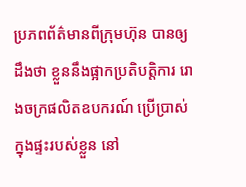ប្រភពព័ត៌មានពីក្រុមហ៊ុន បានឲ្យដឹងថា ខ្លួននឹងផ្អាកប្រតិបត្តិការ រោងចក្រផលិតឧបករណ៍ ប្រើប្រាស់ក្នុងផ្ទះរបស់ខ្លួន នៅ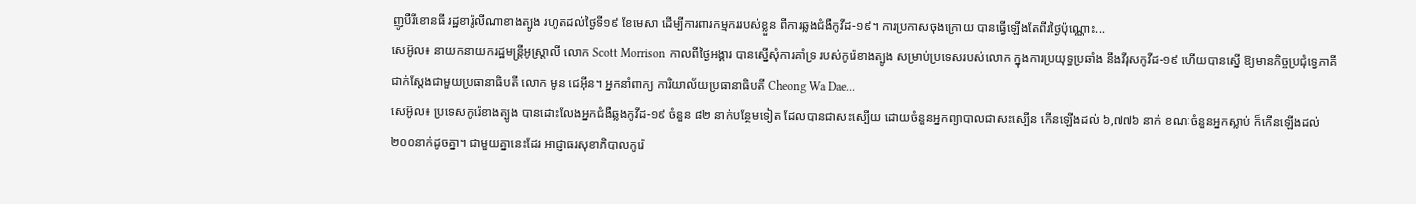ញូបឺរីខោនធី រដ្ឋខារ៉ូលីណាខាងត្បូង រហូតដល់ថ្ងៃទី១៩ ខែមេសា ដើម្បីការពារកម្មកររបស់ខ្លួន ពីការឆ្លងជំងឺកូវីដ-១៩។ ការប្រកាសចុងក្រោយ បានធ្វើឡើងតែពីរថ្ងៃប៉ុណ្ណោះ...
សេអ៊ូល៖ នាយកនាយករដ្ឋមន្រ្តីអូស្រ្តាលី លោក Scott Morrison កាលពីថ្ងៃអង្គារ បានស្នើសុំការគាំទ្រ របស់កូរ៉េខាងត្បូង សម្រាប់ប្រទេសរបស់លោក ក្នុងការប្រយុទ្ធប្រឆាំង នឹងវីរុសកូវីដ-១៩ ហើយបានស្នើ ឱ្យមានកិច្ចប្រជុំទ្វេភាគី ជាក់ស្តែងជាមួយប្រធានាធិបតី លោក មូន ជេអ៊ីន។ អ្នកនាំពាក្យ ការិយាល័យប្រធានាធិបតី Cheong Wa Dae...
សេអ៊ូល៖ ប្រទេសកូរ៉េខាងត្បូង បានដោះលែងអ្នកជំងឺឆ្លងកូវីដ-១៩ ចំនួន ៨២ នាក់បន្ថែមទៀត ដែលបានជាសះស្បើយ ដោយចំនួនអ្នកព្យាបាលជាសះស្បើន កើនឡើងដល់ ៦,៧៧៦ នាក់ ខណៈចំនួនអ្នកស្លាប់ ក៏កើនឡើងដល់ ២០០នាក់ដូចគ្នា។ ជាមួយគ្នានេះដែរ អាជ្ញាធរសុខាភិបាលកូរ៉េ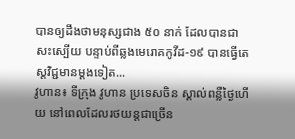បានឲ្យដឹងថាមនុស្សជាង ៥០ នាក់ ដែលបានជាសះស្បើយ បន្ទាប់ពីឆ្លងមេរោគកូវីដ-១៩ បានធ្វើតេស្តវិជ្ជមានម្តងទៀត...
វូហាន៖ ទីក្រុង វូហាន ប្រទេសចិន ស្គាល់ពន្លឺថ្ងៃហើយ នៅពេលដែលរថយន្តជាច្រើន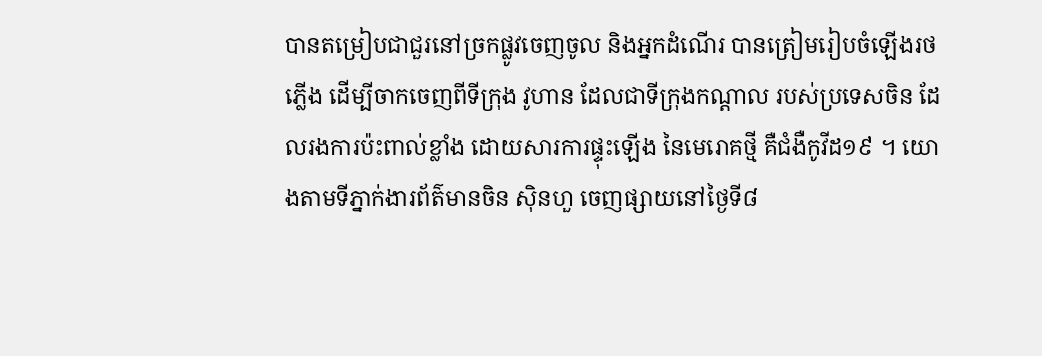បានតម្រៀបជាជួរនៅច្រកផ្លូវចេញចូល និងអ្នកដំណើរ បានត្រៀមរៀបចំឡើងរថភ្លើង ដើម្បីចាកចេញពីទីក្រុង វូហាន ដែលជាទីក្រុងកណ្តាល របស់ប្រទេសចិន ដែលរងការប៉ះពាល់ខ្លាំង ដោយសារការផ្ទុះឡើង នៃមេរោគថ្មី គឺជំងឺកូវីដ១៩ ។ យោងតាមទីភ្នាក់ងារព័ត៌មានចិន ស៊ិនហួ ចេញផ្សាយនៅថ្ងៃទី៨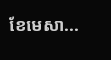ខែមេសា...